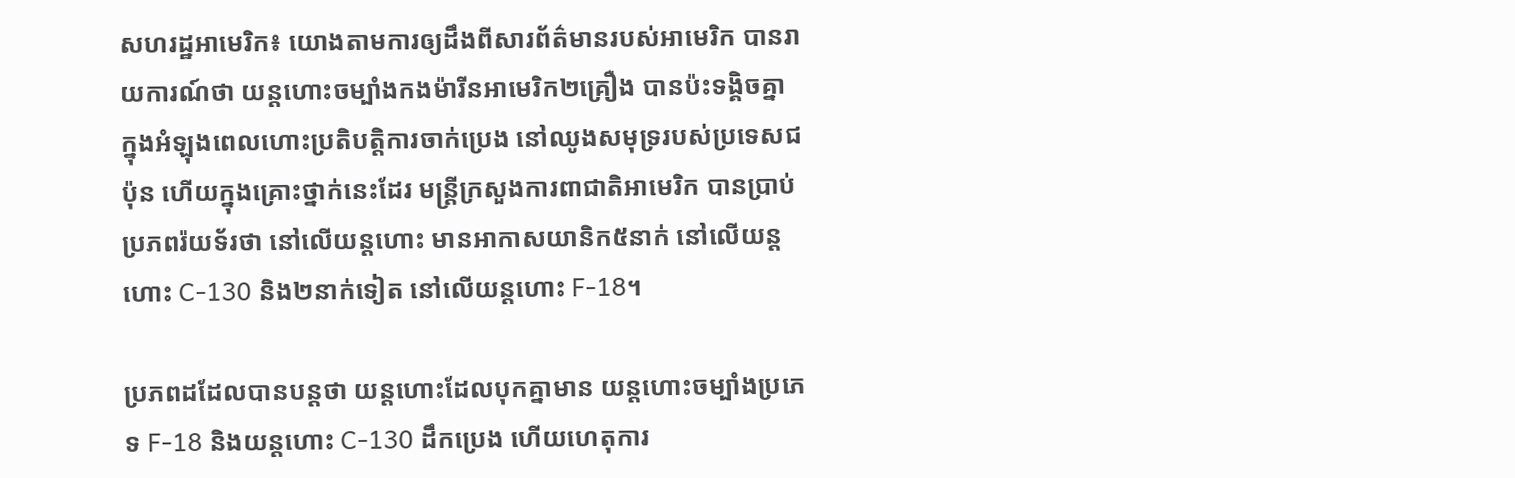សហរដ្ឋអាមេរិក៖ យោងតាមការឲ្យដឹងពីសារព័ត៌មានរបស់អាមេរិក បានរាយការណ៍ថា យន្តហោះចម្បាំងកងម៉ារីនអាមេរិក២គ្រឿង បានប៉ះទង្គិចគ្នា ក្នុងអំឡុងពេលហោះប្រតិបត្តិការចាក់ប្រេង នៅឈូងសមុទ្ររបស់ប្រទេសជប៉ុន ហើយក្នុងគ្រោះថ្នាក់នេះដែរ មន្ត្រីក្រសួងការពាជាតិអាមេរិក បានប្រាប់ប្រភពរ៉យទ័រថា នៅលើយន្តហោះ មានអាកាសយានិក៥នាក់ នៅលើយន្តហោះ C-130 និង២នាក់ទៀត នៅលើយន្តហោះ F-18។

ប្រភពដដែលបានបន្តថា យន្តហោះដែលបុកគ្នាមាន យន្តហោះចម្បាំងប្រភេទ F-18 និងយន្តហោះ C-130 ដឹកប្រេង ហើយហេតុការ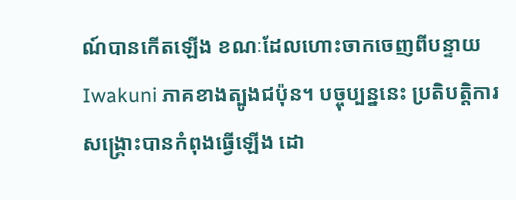ណ៍បានកើតឡើង ខណៈដែលហោះចាកចេញពីបន្ទាយ Iwakuni ភាគខាងត្បូងជប៉ុន។ បច្ចុប្បន្ននេះ ប្រតិបត្តិការសង្គ្រោះបានកំពុងធ្វើឡើង ដោ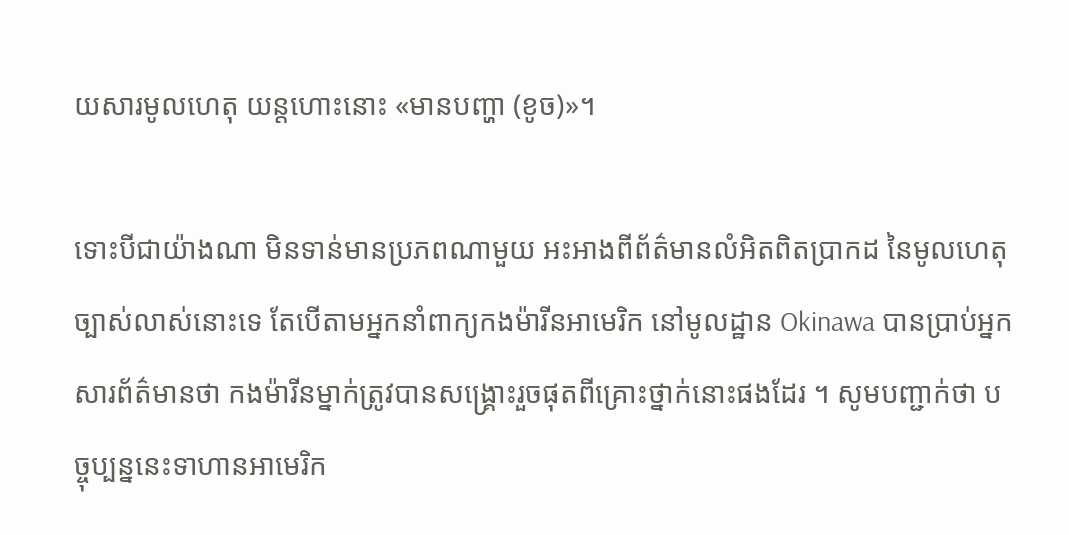យសារមូលហេតុ យន្តហោះនោះ «មានបញ្ហា (ខូច)»។

ទោះបីជាយ៉ាងណា មិនទាន់មានប្រភពណាមួយ អះអាងពីព័ត៌មានលំអិតពិតប្រាកដ នៃមូលហេតុច្បាស់លាស់នោះទេ តែបើតាមអ្នកនាំពាក្យកងម៉ារីនអាមេរិក នៅមូលដ្ឋាន Okinawa បានប្រាប់អ្នកសារព័ត៌មានថា កងម៉ារីនម្នាក់ត្រូវបានសង្គ្រោះរួចផុតពីគ្រោះថ្នាក់នោះផងដែរ ។ សូមបញ្ជាក់ថា បច្ចុប្បន្ននេះទាហានអាមេរិក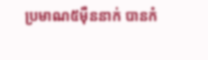ប្រមាណ៥ម៉ឺននាក់ បានកំ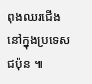ពុងឈរជើងនៅក្នុងប្រទេសជប៉ុន ៕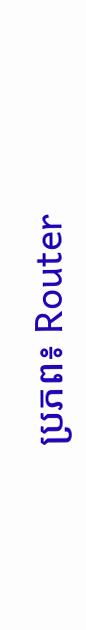ប្រភព៖ Router